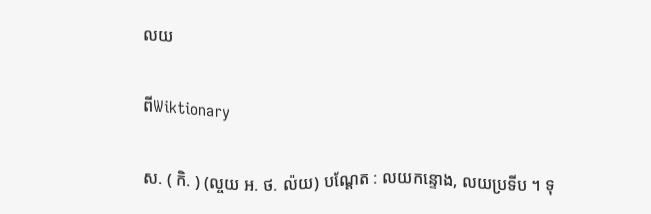លយ

ពីWiktionary

ស. ( កិ. ) (ល្ចយ អ. ថ. ល៉យ) បណ្តែត : លយកន្ទោង, លយប្រទីប ។ ទុ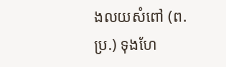ងលយសំពៅ (ព. ប្រ.) ទុងហែ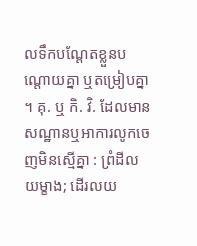លទឹកបណ្តែតខ្លួនបណ្តោយគ្នា ឬតម្រៀបគ្នា ។ គុ. ឬ កិ. វិ. ដែលមានសណ្ឋានឬអាការលូកចេញមិនស្មើគ្នា : ព្រំដីលយម្ខាង; ដើរលយ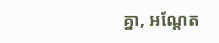គ្នា, អណ្តែត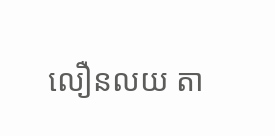លឿនលយ តា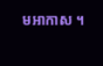មអាកាស ។